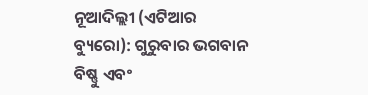ନୂଆଦିଲ୍ଲୀ (ଏଟିଆର ବ୍ୟୁରୋ): ଗୁରୁବାର ଭଗବାନ ବିଷ୍ଣୁ ଏବଂ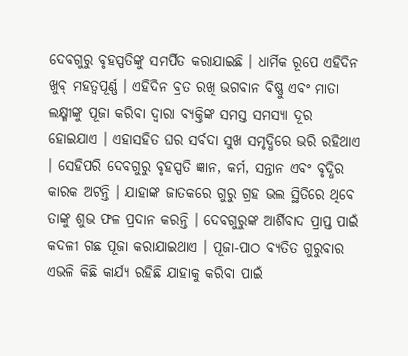ଦେବଗୁରୁ ବୃହସ୍ପତିଙ୍କୁ ସମର୍ପିତ କରାଯାଇଛି । ଧାର୍ମିକ ରୂପେ ଏହିଦିନ ଖୁବ୍ ମହତ୍ୱପୂର୍ଣ୍ଣ । ଏହିଦିନ ବ୍ରତ ରଖି ଭଗବାନ ବିଷ୍ଣୁ ଏବଂ ମାତା ଲକ୍ଷ୍ମୀଙ୍କୁ ପୂଜା କରିବା ଦ୍ୱାରା ବ୍ୟକ୍ତିଙ୍କ ସମସ୍ତ ସମସ୍ୟା ଦୂର ହୋଇଯାଏ । ଏହାସହିତ ଘର ସର୍ବଦା ସୁଖ ସମୃଦ୍ଧିରେ ଭରି ରହିଥାଏ । ସେହିପରି ଦେବଗୁରୁ ବୃହସ୍ପତି ଜ୍ଞାନ, କର୍ମ, ସନ୍ତାନ ଏବଂ ବୃଦ୍ଧିର କାରକ ଅଟନ୍ତି । ଯାହାଙ୍କ ଜାତକରେ ଗୁରୁ ଗ୍ରହ ଭଲ ସ୍ଥିତିରେ ଥିବେ ତାଙ୍କୁ ଶୁଭ ଫଳ ପ୍ରଦାନ କରନ୍ତି । ଦେବଗୁରୁଙ୍କ ଆର୍ଶିବାଦ ପ୍ରାପ୍ତ ପାଇଁ କଦଳୀ ଗଛ ପୂଜା କରାଯାଇଥାଏ । ପୂଜା-ପାଠ ବ୍ୟତିତ ଗୁରୁବାର ଏଭଳି କିଛି କାର୍ଯ୍ୟ ରହିଛି ଯାହାକୁ କରିବା ପାଇଁ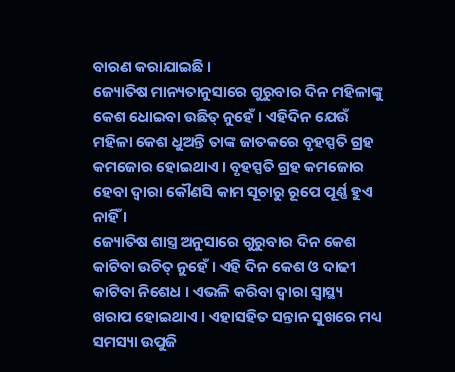ବାରଣ କରାଯାଇଛି ।
ଜ୍ୟୋତିଷ ମାନ୍ୟତାନୁସାରେ ଗୁରୁବାର ଦିନ ମହିଳାଙ୍କୁ କେଶ ଧୋଇବା ଉଛିତ୍ ନୁହେଁ । ଏହିଦିନ ଯେଉଁ ମହିଳା କେଶ ଧୁଅନ୍ତି ତାଙ୍କ ଜାତକରେ ବୃହସ୍ପତି ଗ୍ରହ କମଜୋର ହୋଇଥାଏ । ବୃହସ୍ପତି ଗ୍ରହ କମଜୋର ହେବା ଦ୍ୱାରା କୌଣସି କାମ ସୂଚାରୁ ରୂପେ ପୂର୍ଣ୍ଣ ହୁଏ ନାହିଁ ।
ଜ୍ୟୋତିଷ ଶାସ୍ତ୍ର ଅନୁସାରେ ଗୁରୁବାର ଦିନ କେଶ କାଟିବା ଉଚିତ୍ ନୁହେଁ । ଏହି ଦିନ କେଶ ଓ ଦାଢୀ କାଟିବା ନିଶେଧ । ଏଭଳି କରିବା ଦ୍ୱାରା ସ୍ୱାସ୍ଥ୍ୟ ଖରାପ ହୋଇଥାଏ । ଏହାସହିତ ସନ୍ତାନ ସୁଖରେ ମଧ୍ୟ ସମସ୍ୟା ଉପୁଜି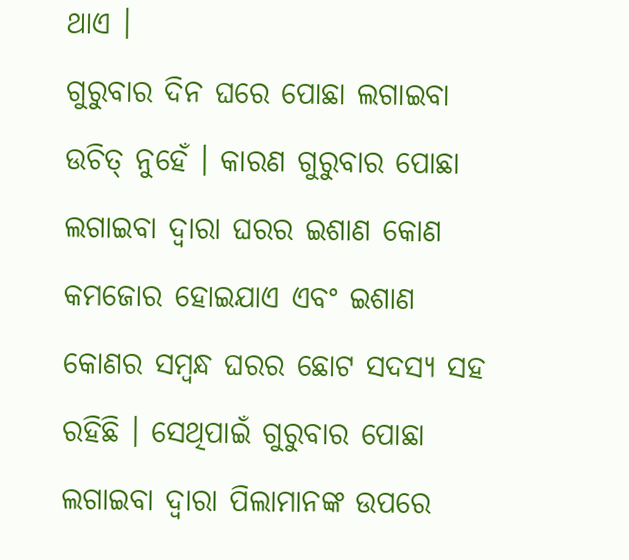ଥାଏ ।
ଗୁରୁବାର ଦିନ ଘରେ ପୋଛା ଲଗାଇବା ଉଚିତ୍ ନୁହେଁ । କାରଣ ଗୁରୁବାର ପୋଛା ଲଗାଇବା ଦ୍ୱାରା ଘରର ଇଶାଣ କୋଣ କମଜୋର ହୋଇଯାଏ ଏବଂ ଇଶାଣ କୋଣର ସମ୍ବନ୍ଧ ଘରର ଛୋଟ ସଦସ୍ୟ ସହ ରହିଛି । ସେଥିପାଇଁ ଗୁରୁବାର ପୋଛା ଲଗାଇବା ଦ୍ୱାରା ପିଲାମାନଙ୍କ ଉପରେ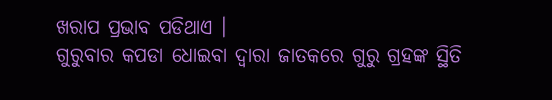ଖରାପ ପ୍ରଭାବ ପଡିଥାଏ ।
ଗୁରୁବାର କପଡା ଧୋଇବା ଦ୍ୱାରା ଜାତକରେ ଗୁରୁ ଗ୍ରହଙ୍କ ସ୍ଥିତି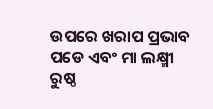ଉପରେ ଖରାପ ପ୍ରଭାବ ପଡେ ଏବଂ ମା ଲକ୍ଷ୍ମୀ ରୁଷ୍ଠ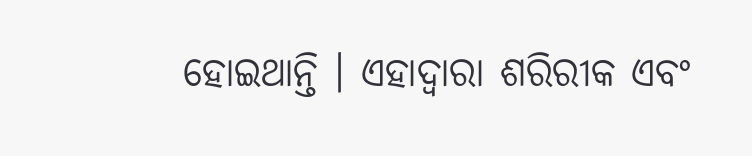ହୋଇଥାନ୍ତି । ଏହାଦ୍ୱାରା ଶରିରୀକ ଏବଂ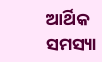ଆର୍ଥିକ ସମସ୍ୟା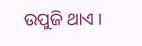ଉପୁଜି ଥାଏ ।